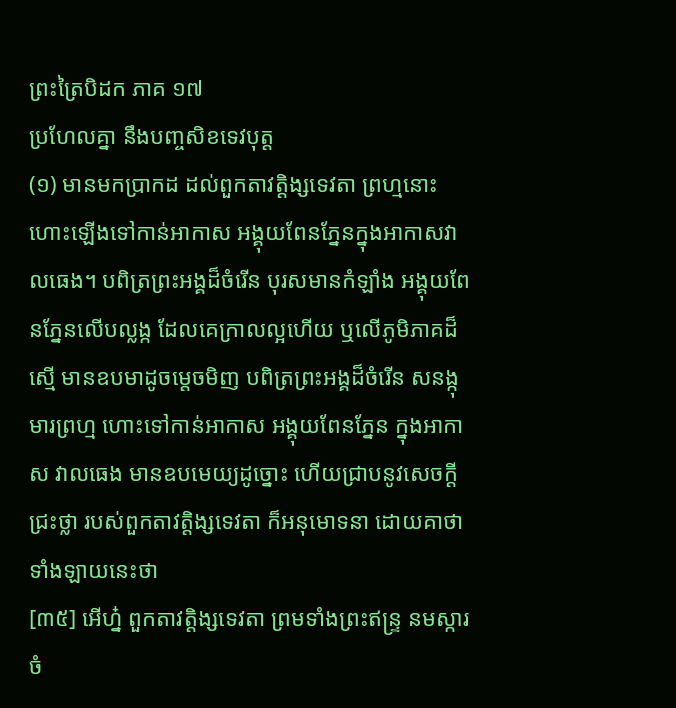ព្រះត្រៃបិដក ភាគ ១៧
ប្រហែលគ្នា នឹងបញ្ចសិខទេវបុត្ត
(១) មានមកប្រាកដ ដល់ពួកតាវត្តិង្សទេវតា ព្រហ្មនោះ ហោះឡើងទៅកាន់អាកាស អង្គុយពែនភ្នែនក្នុងអាកាសវាលធេង។ បពិត្រព្រះអង្គដ៏ចំរើន បុរសមានកំឡាំង អង្គុយពែនភ្នែនលើបល្លង្ក ដែលគេក្រាលល្អហើយ ឬលើភូមិភាគដ៏ស្មើ មានឧបមាដូចម្តេចមិញ បពិត្រព្រះអង្គដ៏ចំរើន សនង្កុមារព្រហ្ម ហោះទៅកាន់អាកាស អង្គុយពែនភ្នែន ក្នុងអាកាស វាលធេង មានឧបមេយ្យដូច្នោះ ហើយជ្រាបនូវសេចក្តីជ្រះថ្លា របស់ពួកតាវត្តិង្សទេវតា ក៏អនុមោទនា ដោយគាថា ទាំងឡាយនេះថា
[៣៥] អើហ្ន៎ ពួកតាវត្តិង្សទេវតា ព្រមទាំងព្រះឥន្ទ្រ នមស្ការចំ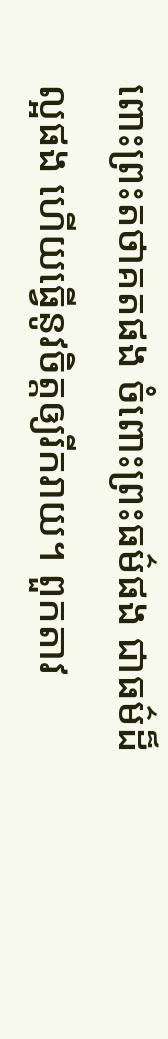ពោះព្រះតថាគតផង ចំពោះព្រះធម៌ផង ជាធម៌ដ៏ល្អផង ហើយធ្វើនូវចិត្តឲ្យរីករាយ។ ពួកតាវ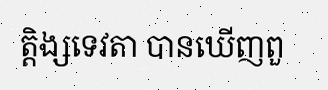ត្តិង្សទេវតា បានឃើញពួ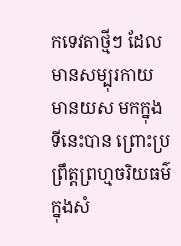កទេវតាថ្មីៗ ដែលមានសម្បុរកាយ មានយស មកក្នុងទីនេះបាន ព្រោះប្រព្រឹត្តព្រហ្មចរិយធម៌ ក្នុងសំ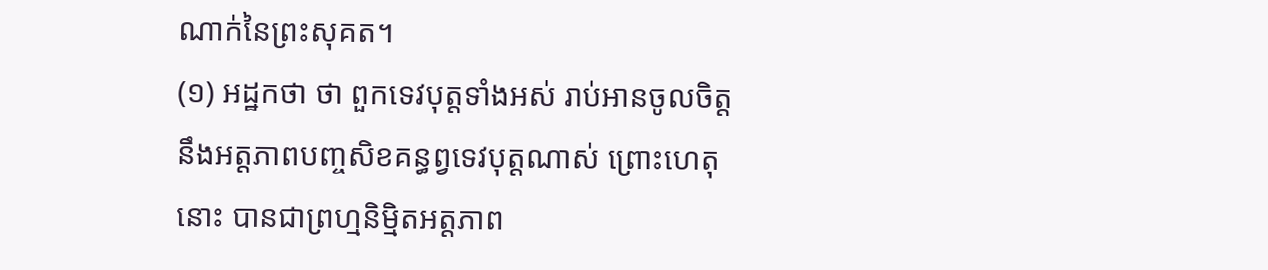ណាក់នៃព្រះសុគត។
(១) អដ្ឋកថា ថា ពួកទេវបុត្តទាំងអស់ រាប់អានចូលចិត្តនឹងអត្តភាពបញ្ចសិខគន្ធព្វទេវបុត្តណាស់ ព្រោះហេតុនោះ បានជាព្រហ្មនិម្មិតអត្តភាព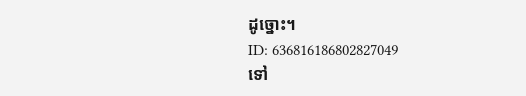ដូច្នោះ។
ID: 636816186802827049
ទៅ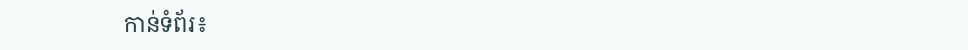កាន់ទំព័រ៖